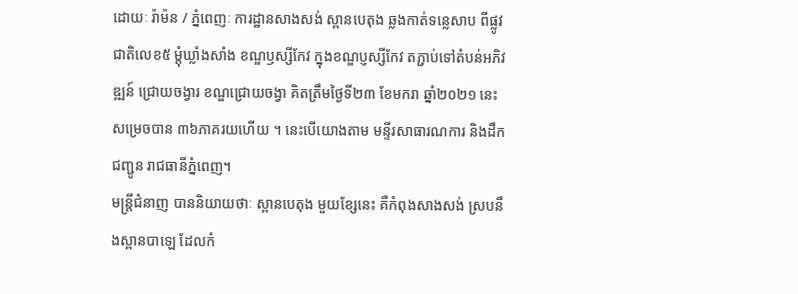ដោយៈ រ៉ាម៉ន / ភ្នំពេញៈ ការដ្ឋានសាងសង់ ស្ពានបេតុង ឆ្លងកាត់ទន្លេសាប ពីផ្លូវជាតិលេខ៥ ម្តុំឃ្លាំងសាំង ខណ្ឌឫស្សីកែវ ក្នុងខណ្ឌប្ញស្សីកែវ តភ្ជាប់ទៅតំបន់អភិវឌ្ឍន៍ ជ្រោយចង្វារ ខណ្ឌជ្រោយចង្វា គិតត្រឹមថ្ងៃទី២៣ ខែមករា ឆ្នាំ២០២១ នេះ សម្រេចបាន ៣៦ភាគរយហើយ ។ នេះបើយោងតាម មន្ទីរសាធារណការ និងដឹកជញ្ជូន រាជធានីភ្នំពេញ។
មន្ត្រីជំនាញ បាននិយាយថាៈ ស្ពានបេតុង មួយខ្សែនេះ គឺកំពុងសាងសង់ ស្របនឹងស្ពានបាឡេ ដែលកំ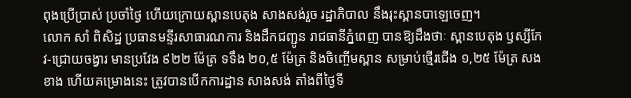ពុងប្រើប្រាស់ ប្រចាំថ្ងៃ ហើយក្រោយស្ពានបេតុង សាងសង់រួច រដ្ឋាភិបាល នឹងរុះស្ពានបាឡេចេញ។
លោក សាំ ពិសិដ្ឋ ប្រធានមន្ទីរសាធារណការ និងដឹកជញ្ជូន រាជធានីភ្នំពេញ បានឱ្យដឹងថាៈ ស្ពានបេតុង ឫស្សីកែវ-ជ្រោយចង្វារ មានប្រវែង ៩២២ ម៉ែត្រ ទទឹង ២០,៥ ម៉ែត្រ និងចិញ្ចើមស្ពាន សម្រាប់ថ្មើរជើង ១,២៥ ម៉ែត្រ សងខាង ហើយគម្រោងនេះ ត្រូវបានបើកការដ្ឋាន សាងសង់ តាំងពីថ្ងៃទី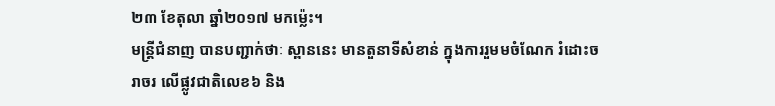២៣ ខែតុលា ឆ្នាំ២០១៧ មកម្ល៉េះ។
មន្ត្រីជំនាញ បានបញ្ជាក់ថាៈ ស្ពាននេះ មានតួនាទីសំខាន់ ក្នុងការរួមមចំណែក រំដោះចរាចរ លើផ្លូវជាតិលេខ៦ និង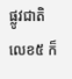ផ្លូវជាតិលេខ៥ ក៏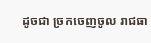ដូចជា ច្រកចេញចូល រាជធា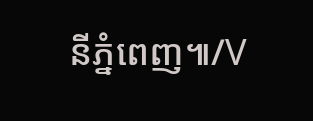នីភ្នំពេញ៕/V